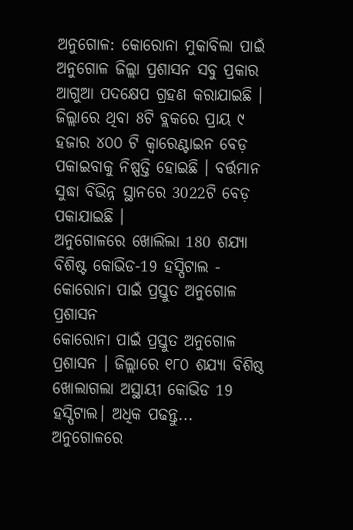ଅନୁଗୋଳ: କୋରୋନା ମୁକାବିଲା ପାଇଁ ଅନୁଗୋଳ ଜିଲ୍ଲା ପ୍ରଶାସନ ସବୁ ପ୍ରକାର ଆଗୁଆ ପଦକ୍ଷେପ ଗ୍ରହଣ କରାଯାଇଛି । ଜିଲ୍ଲାରେ ଥିବା 8ଟି ବ୍ଲକରେ ପ୍ରାୟ ୯ ହଜାର ୪୦୦ ଟି କ୍ଵାରେଣ୍ଟାଇନ ବେଡ଼ ପକାଇବାକୁ ନିଷ୍ପତ୍ତି ହୋଇଛି । ବର୍ତ୍ତମାନ ସୁଦ୍ଧା ବିଭିନ୍ନ ସ୍ଥାନରେ 3022ଟି ବେଡ଼ ପକାଯାଇଛି ।
ଅନୁଗୋଳରେ ଖୋଲିଲା 180 ଶଯ୍ୟା ବିଶିଷ୍ଟ କୋଭିଡ-19 ହସ୍ପିଟାଲ - କୋରୋନା ପାଇଁ ପ୍ରସ୍ତୁତ ଅନୁଗୋଳ ପ୍ରଶାସନ
କୋରୋନା ପାଇଁ ପ୍ରସ୍ତୁତ ଅନୁଗୋଳ ପ୍ରଶାସନ । ଜିଲ୍ଲାରେ ୧୮୦ ଶଯ୍ୟା ବିଶିଷ୍ଠ ଖୋଲାଗଲା ଅସ୍ଥାୟୀ କୋଭିଡ 19 ହସ୍ପିଟାଲ। ଅଧିକ ପଢନ୍ତୁ...
ଅନୁଗୋଳରେ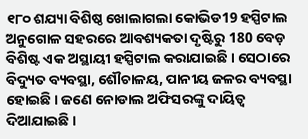୧୮୦ ଶଯ୍ୟା ବିଶିଷ୍ଠ ଖୋଲାଗଲା କୋଭିଡ19 ହସ୍ପିଟାଲ
ଅନୁଗୋଳ ସହରରେ ଆବଶ୍ୟକତା ଦୃଷ୍ଟିରୁ 180 ବେଡ଼ ବିଶିଷ୍ଟ ଏକ ଅସ୍ଥାୟୀ ହସ୍ପିଟାଲ କରାଯାଇଛି । ସେଠାରେ ବିଦ୍ୟୁତ ବ୍ୟବସ୍ଥା, ଶୌଚାଳୟ, ପାନୀୟ ଜଳର ବ୍ୟବସ୍ଥା ହୋଇଛି । ଜଣେ ନୋଡାଲ ଅଫିସରଙ୍କୁ ଦାୟିତ୍ବ ଦିଆଯାଇଛି ।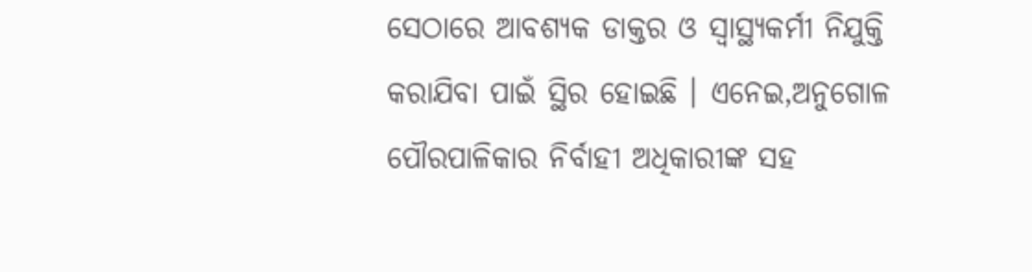ସେଠାରେ ଆବଶ୍ୟକ ଡାକ୍ତର ଓ ସ୍ବାସ୍ଥ୍ୟକର୍ମୀ ନିଯୁକ୍ତି କରାଯିବା ପାଇଁ ସ୍ଥିର ହୋଇଛି । ଏନେଇ,ଅନୁଗୋଳ ପୌରପାଳିକାର ନିର୍ବାହୀ ଅଧିକାରୀଙ୍କ ସହ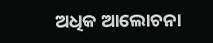ଅଧିକ ଆଲୋଚନା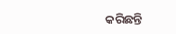କରିଛନ୍ତି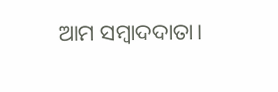ଆମ ସମ୍ବାଦଦାତା।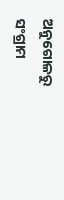ଅନୁଗୋଳରୁ ସଂଗ୍ରାମ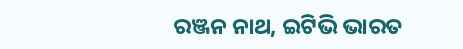ରଞ୍ଜନ ନାଥ, ଇଟିଭି ଭାରତ